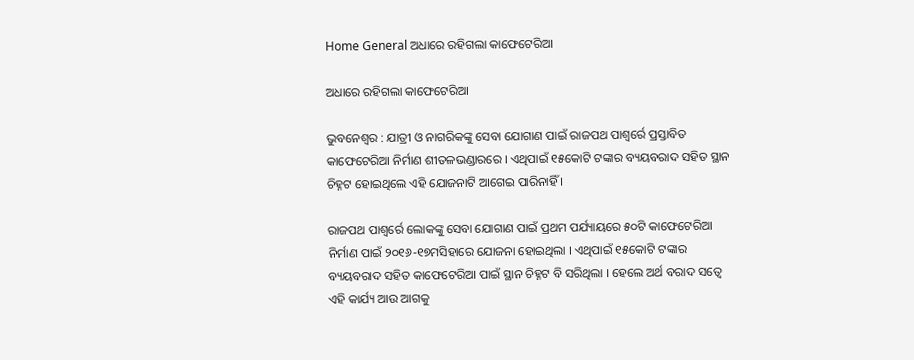Home General ଅଧାରେ ରହିଗଲା କାଫେଟେରିଆ

ଅଧାରେ ରହିଗଲା କାଫେଟେରିଆ

ଭୁବନେଶ୍ୱର : ଯାତ୍ରୀ ଓ ନାଗରିକଙ୍କୁ ସେବା ଯୋଗାଣ ପାଇଁ ରାଜପଥ ପାଶ୍ୱର୍ରେ ପ୍ରସ୍ତାବିତ କାଫେଟେରିଆ ନିର୍ମାଣ ଶୀତଳଭଣ୍ଡାରରେ । ଏଥିପାଇଁ ୧୫କୋଟି ଟଙ୍କାର ବ୍ୟୟବରାଦ ସହିତ ସ୍ଥାନ ଚିହ୍ନଟ ହୋଇଥିଲେ ଏହି ଯୋଜନାଟି ଆଗେଇ ପାରିନାହିଁ ।

ରାଜପଥ ପାଶ୍ୱର୍ରେ ଲୋକଙ୍କୁ ସେବା ଯୋଗାଣ ପାଇଁ ପ୍ରଥମ ପର୍ଯ୍ୟାୟରେ ୫୦ଟି କାଫେଟେରିଆ ନିର୍ମାଣ ପାଇଁ ୨୦୧୬-୧୭ମସିହାରେ ଯୋଜନା ହୋଇଥିଲା । ଏଥିପାଇଁ ୧୫କୋଟି ଟଙ୍କାର ବ୍ୟୟବରାଦ ସହିତ କାଫେଟେରିଆ ପାଇଁ ସ୍ଥାନ ଚିହ୍ନଟ ବି ସରିଥିଲା । ହେଲେ ଅର୍ଥ ବରାଦ ସତ୍ୱେ ଏହି କାର୍ଯ୍ୟ ଆଉ ଆଗକୁ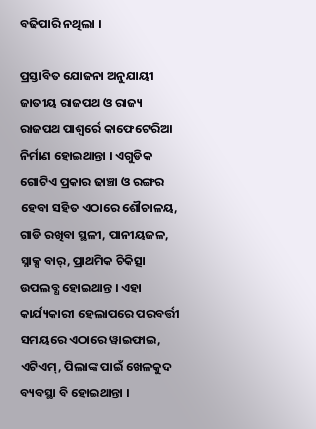ବଢିପାରି ନଥିଲା ।

ପ୍ରସ୍ତାବିତ ଯୋଜନା ଅନୁଯାୟୀ ଜାତୀୟ ରାଜପଥ ଓ ରାଜ୍ୟ ରାଜପଥ ପାଶ୍ୱର୍ରେ କାଫେଟେରିଆ ନିର୍ମାଣ ହୋଇଥାନ୍ତା । ଏଗୁଡିକ ଗୋଟିଏ ପ୍ରକାର ଢାଞ୍ଚା ଓ ରଙ୍ଗର ହେବା ସହିତ ଏଠାରେ ଶୌଚାଳୟ, ଗାଡି ରଖିବା ସ୍ଥଳୀ, ପାନୀୟଜଳ, ସ୍ନାକ୍ସ ବାର୍‍, ପ୍ରାଥମିକ ଚିକିତ୍ସା ଉପଲବ୍ଧ ହୋଇଥାନ୍ତ । ଏହା କାର୍ଯ୍ୟକାରୀ ହେଲାପରେ ପରବର୍ତ୍ତୀ ସମୟରେ ଏଠାରେ ୱାଇଫାଇ, ଏଟିଏମ୍‍, ପିଲାଙ୍କ ପାଇଁ ଖେଳକୁଦ ବ୍ୟବସ୍ଥା ବି ହୋଇଥାନ୍ତା ।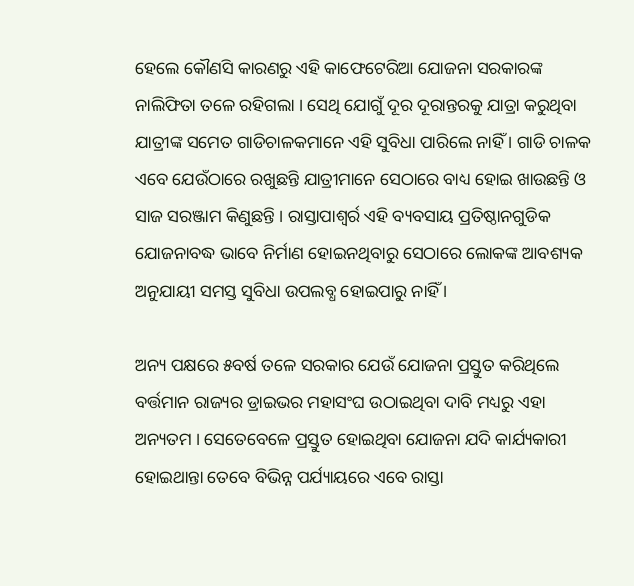ହେଲେ କୌଣସି କାରଣରୁ ଏହି କାଫେଟେରିଆ ଯୋଜନା ସରକାରଙ୍କ ନାଲିଫିତା ତଳେ ରହିଗଲା । ସେଥି ଯୋଗୁଁ ଦୂର ଦୂରାନ୍ତରକୁ ଯାତ୍ରା କରୁଥିବା ଯାତ୍ରୀଙ୍କ ସମେତ ଗାଡିଚାଳକମାନେ ଏହି ସୁବିଧା ପାରିଲେ ନାହିଁ । ଗାଡି ଚାଳକ ଏବେ ଯେଉଁଠାରେ ରଖୁଛନ୍ତି ଯାତ୍ରୀମାନେ ସେଠାରେ ବାଧ୍ୟ ହୋଇ ଖାଉଛନ୍ତି ଓ ସାଜ ସରଞ୍ଜାମ କିଣୁଛନ୍ତି । ରାସ୍ତାପାଶ୍ୱର୍ର ଏହି ବ୍ୟବସାୟ ପ୍ରତିଷ୍ଠାନଗୁଡିକ ଯୋଜନାବଦ୍ଧ ଭାବେ ନିର୍ମାଣ ହୋଇନଥିବାରୁ ସେଠାରେ ଲୋକଙ୍କ ଆବଶ୍ୟକ ଅନୁଯାୟୀ ସମସ୍ତ ସୁବିଧା ଉପଲବ୍ଧ ହୋଇପାରୁ ନାହିଁ ।

ଅନ୍ୟ ପକ୍ଷରେ ୫ବର୍ଷ ତଳେ ସରକାର ଯେଉଁ ଯୋଜନା ପ୍ରସ୍ତୁତ କରିଥିଲେ ବର୍ତ୍ତମାନ ରାଜ୍ୟର ଡ୍ରାଇଭର ମହାସଂଘ ଉଠାଇଥିବା ଦାବି ମଧ୍ୟରୁ ଏହା ଅନ୍ୟତମ । ସେତେବେଳେ ପ୍ରସ୍ତୁତ ହୋଇଥିବା ଯୋଜନା ଯଦି କାର୍ଯ୍ୟକାରୀ ହୋଇଥାନ୍ତା ତେବେ ବିଭିନ୍ନ ପର୍ଯ୍ୟାୟରେ ଏବେ ରାସ୍ତା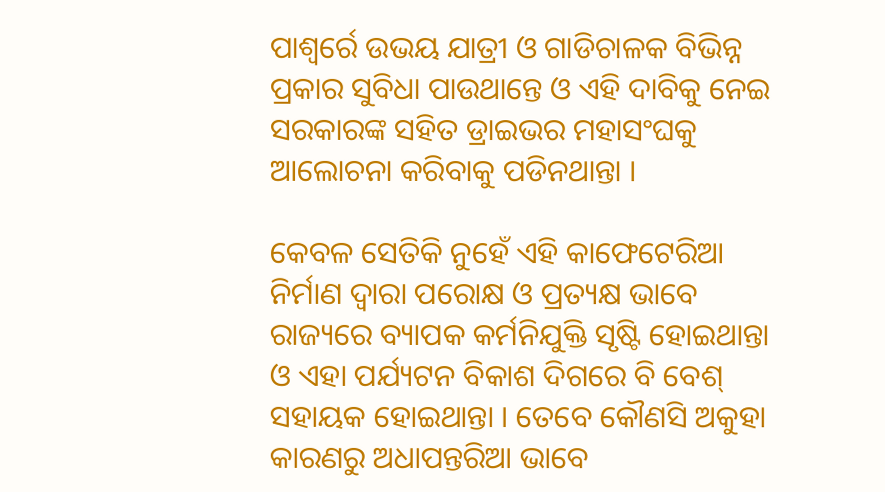ପାଶ୍ୱର୍ରେ ଉଭୟ ଯାତ୍ରୀ ଓ ଗାଡିଚାଳକ ବିଭିନ୍ନ ପ୍ରକାର ସୁବିଧା ପାଉଥାନ୍ତେ ଓ ଏହି ଦାବିକୁ ନେଇ ସରକାରଙ୍କ ସହିତ ଡ୍ରାଇଭର ମହାସଂଘକୁ ଆଲୋଚନା କରିବାକୁ ପଡିନଥାନ୍ତା ।

କେବଳ ସେତିକି ନୁହେଁ ଏହି କାଫେଟେରିଆ ନିର୍ମାଣ ଦ୍ୱାରା ପରୋକ୍ଷ ଓ ପ୍ରତ୍ୟକ୍ଷ ଭାବେ ରାଜ୍ୟରେ ବ୍ୟାପକ କର୍ମନିଯୁକ୍ତି ସୃଷ୍ଟି ହୋଇଥାନ୍ତା ଓ ଏହା ପର୍ଯ୍ୟଟନ ବିକାଶ ଦିଗରେ ବି ବେଶ୍‍ ସହାୟକ ହୋଇଥାନ୍ତା । ତେବେ କୌଣସି ଅକୁହା କାରଣରୁ ଅଧାପନ୍ତରିଆ ଭାବେ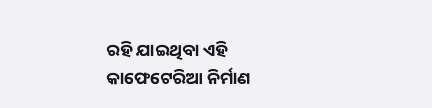ରହି ଯାଇଥିବା ଏହି କାଫେଟେରିଆ ନିର୍ମାଣ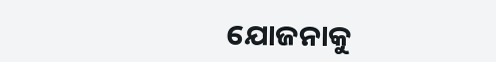ଯୋଜନାକୁ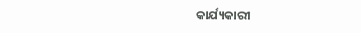କାର୍ଯ୍ୟକାରୀ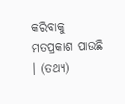କରିବାକୁ ମତପ୍ରକାଶ ପାଉଛି । (ତଥ୍ୟ)